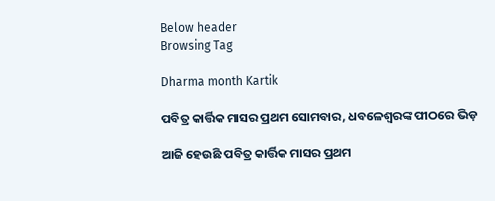Below header
Browsing Tag

Dharma month Kartik

ପବିତ୍ର କାର୍ତ୍ତିକ ମାସର ପ୍ରଥମ ସୋମବାର, ଧବଳେଶ୍ବରଙ୍କ ପୀଠରେ ଭିଡ଼

ଆଜି ହେଉଛି ପବିତ୍ର କାର୍ତ୍ତିକ ମାସର ପ୍ରଥମ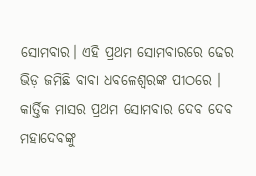ସୋମବାର। ଏହି ପ୍ରଥମ ସୋମବାରରେ ଢେର ଭିଡ଼ ଜମିଛି ବାବା ଧବଳେଶ୍ବରଙ୍କ ପୀଠରେ । କାର୍ତ୍ତିକ ମାସର ପ୍ରଥମ ସୋମବାର ଦେବ ଦେବ ମହାଦେବଙ୍କୁ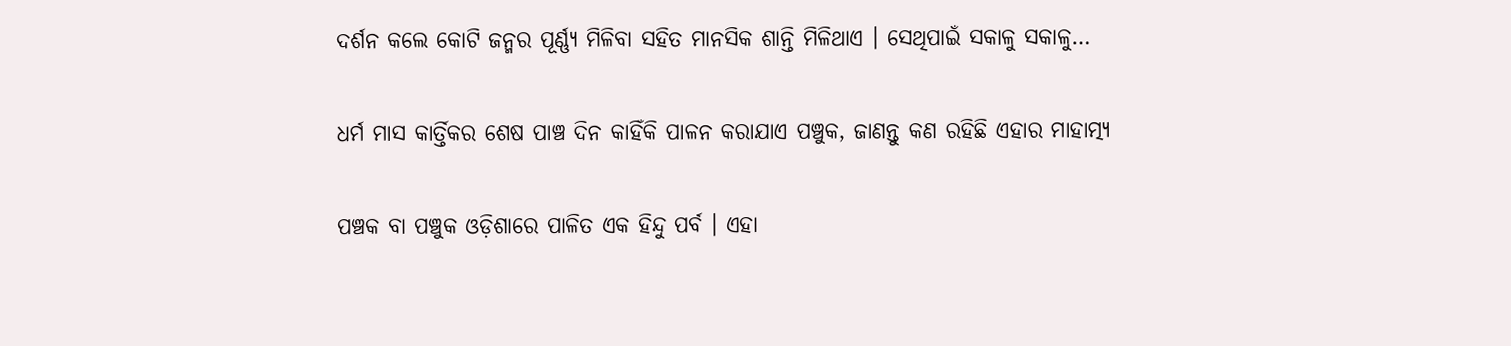ଦର୍ଶନ କଲେ କୋଟି ଜନ୍ମର ପୂର୍ଣ୍ଣ୍ୟ ମିଳିବା ସହିତ ମାନସିକ ଶାନ୍ତି ମିଳିଥାଏ । ସେଥିପାଇଁ ସକାଳୁ ସକାଳୁ…

ଧର୍ମ ମାସ କାର୍ତ୍ତିକର ଶେଷ ପାଞ୍ଚ ଦିନ କାହିଁକି ପାଳନ କରାଯାଏ ପଞ୍ଚୁକ, ଜାଣନ୍ତୁ କଣ ରହିଛି ଏହାର ମାହାତ୍ମ୍ୟ

ପଞ୍ଚକ ବା ପଞ୍ଚୁକ ଓଡ଼ିଶାରେ ପାଳିତ ଏକ ହିନ୍ଦୁ ପର୍ବ । ଏହା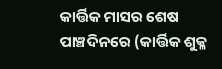କାର୍ତ୍ତିକ ମାସର ଶେଷ ପାଞ୍ଚଦିନରେ (କାର୍ତ୍ତିକ ଶୁକ୍ଳ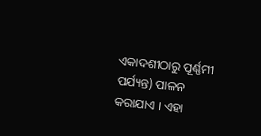ଏକାଦଶୀଠାରୁ ପୂର୍ଣ୍ଣମୀ ପର୍ଯ୍ୟନ୍ତ) ପାଳନ କରାଯାଏ । ଏହା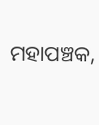ମହାପଞ୍ଚକ,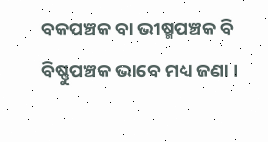ବକପଞ୍ଚକ ବା ଭୀଷ୍ମପଞ୍ଚକ ବି ବିଷ୍ଣୁପଞ୍ଚକ ଭାବେ ମଧ୍ୟ ଜଣା ।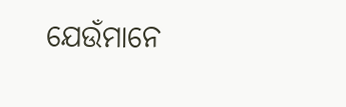ଯେଉଁମାନେ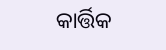କାର୍ତ୍ତିକ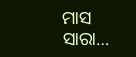ମାସ ସାରା…